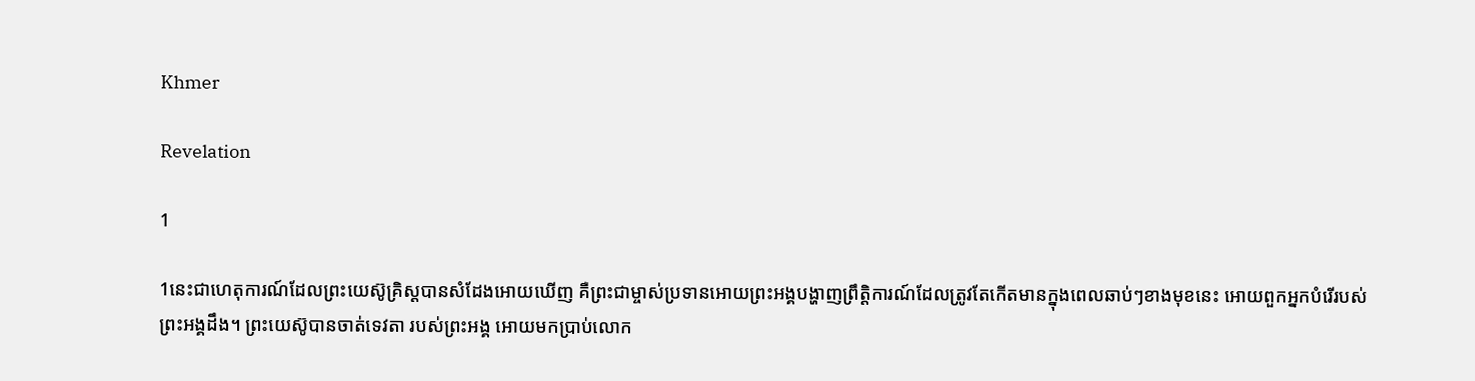Khmer

Revelation

1

1នេះជាហេតុការណ៍ដែលព្រះយេស៊ូគ្រិស្ដបានសំដែងអោយឃើញ គឺព្រះជាម្ចាស់ប្រទានអោយព្រះអង្គបង្ហាញព្រឹត្ដិការណ៍ដែលត្រូវតែកើតមានក្នុងពេលឆាប់ៗខាងមុខនេះ អោយពួកអ្នកបំរើរបស់ព្រះអង្គដឹង។ ព្រះយេស៊ូបានចាត់ទេវតា របស់ព្រះអង្គ អោយមកប្រាប់លោក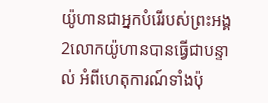យ៉ូហានជាអ្នកបំរើរបស់ព្រះអង្គ2លោកយ៉ូហានបានធ្វើជាបន្ទាល់ អំពីហេតុការណ៍ទាំងប៉ុ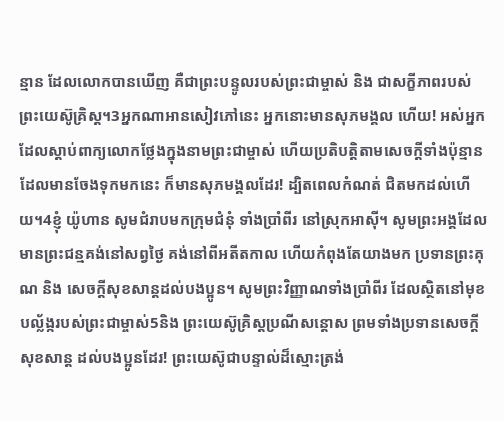ន្មាន ដែលលោកបានឃើញ គឺជាព្រះបន្ទូលរបស់ព្រះជាម្ចាស់ និង ជាសក្ខីភាពរបស់ព្រះយេស៊ូគ្រិស្ដ។3អ្នកណាអានសៀវភៅនេះ អ្នកនោះមានសុភមង្គល ហើយ! អស់អ្នកដែលស្ដាប់ពាក្យលោកថ្លែងក្នុងនាមព្រះជាម្ចាស់ ហើយប្រតិបត្ដិតាមសេចក្ដីទាំងប៉ុន្មានដែលមានចែងទុកមកនេះ ក៏មានសុភមង្គលដែរ! ដ្បិតពេលកំណត់ ជិតមកដល់ហើយ។4ខ្ញុំ យ៉ូហាន សូមជំរាបមកក្រុមជំនុំ ទាំងប្រាំពីរ នៅស្រុកអាស៊ី។ សូមព្រះអង្គដែលមានព្រះជន្មគង់នៅសព្វថ្ងៃ គង់នៅពីអតីតកាល ហើយកំពុងតែយាងមក ប្រទានព្រះគុណ និង សេចក្ដីសុខសាន្ដដល់បងប្អូន។ សូមព្រះវិញ្ញាណទាំងប្រាំពីរ ដែលស្ថិតនៅមុខបល្ល័ង្ករបស់ព្រះជាម្ចាស់5និង ព្រះយេស៊ូគ្រិស្ដប្រណីសន្ដោស ព្រមទាំងប្រទានសេចក្ដីសុខសាន្ដ ដល់បងប្អូនដែរ! ព្រះយេស៊ូជាបន្ទាល់ដ៏ស្មោះត្រង់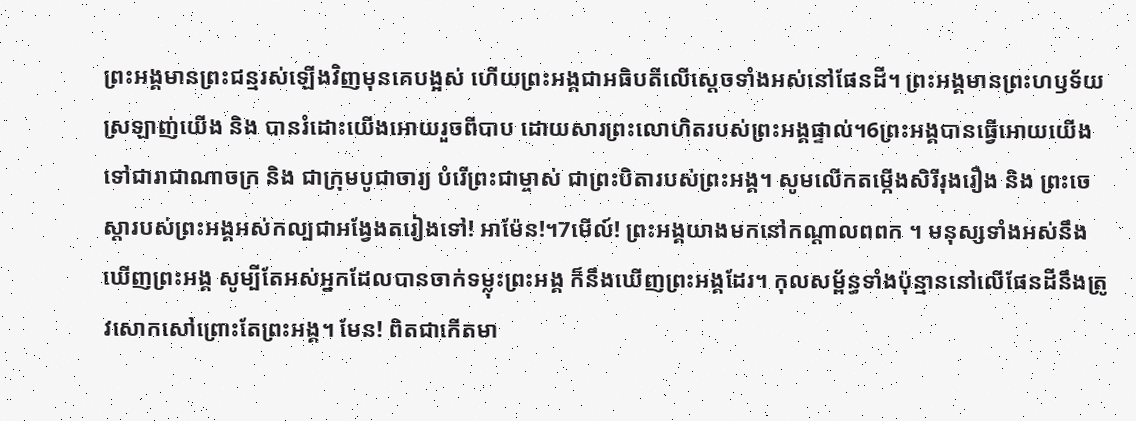ព្រះអង្គមានព្រះជន្មរស់ឡើងវិញមុនគេបង្អស់ ហើយព្រះអង្គជាអធិបតីលើស្ដេចទាំងអស់នៅផែនដី។ ព្រះអង្គមានព្រះហឫទ័យស្រឡាញ់យើង និង បានរំដោះយើងអោយរួចពីបាប ដោយសារព្រះលោហិតរបស់ព្រះអង្គផ្ទាល់។6ព្រះអង្គបានធ្វើអោយយើងទៅជារាជាណាចក្រ និង ជាក្រុមបូជាចារ្យ បំរើព្រះជាម្ចាស់ ជាព្រះបិតារបស់ព្រះអង្គ។ សូមលើកតម្កើងសិរីរុងរឿង និង ព្រះចេស្ដារបស់ព្រះអង្គអស់កល្បជាអង្វែងតរៀងទៅ! អាម៉ែន!។7មើល៍! ព្រះអង្គយាងមកនៅកណ្ដាលពពក ។ មនុស្សទាំងអស់នឹងឃើញព្រះអង្គ សូម្បីតែអស់អ្នកដែលបានចាក់ទម្លុះព្រះអង្គ ក៏នឹងឃើញព្រះអង្គដែរ។ កុលសម្ព័ន្ធទាំងប៉ុន្មាននៅលើផែនដីនឹងត្រូវសោកសៅព្រោះតែព្រះអង្គ។ មែន! ពិតជាកើតមា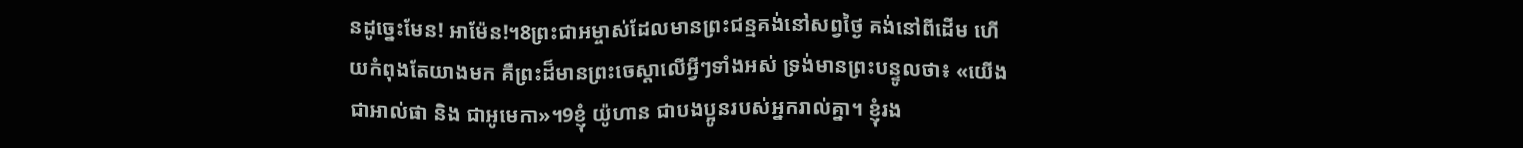នដូច្នេះមែន! អាម៉ែន!។8ព្រះជាអម្ចាស់ដែលមានព្រះជន្មគង់នៅសព្វថ្ងៃ គង់នៅពីដើម ហើយកំពុងតែយាងមក គឺព្រះដ៏មានព្រះចេស្ដាលើអ្វីៗទាំងអស់ ទ្រង់មានព្រះបន្ទូលថា៖ «យើងជាអាល់ផា និង ជាអូមេកា»។9ខ្ញុំ យ៉ូហាន ជាបងប្អូនរបស់អ្នករាល់គ្នា។ ខ្ញុំរង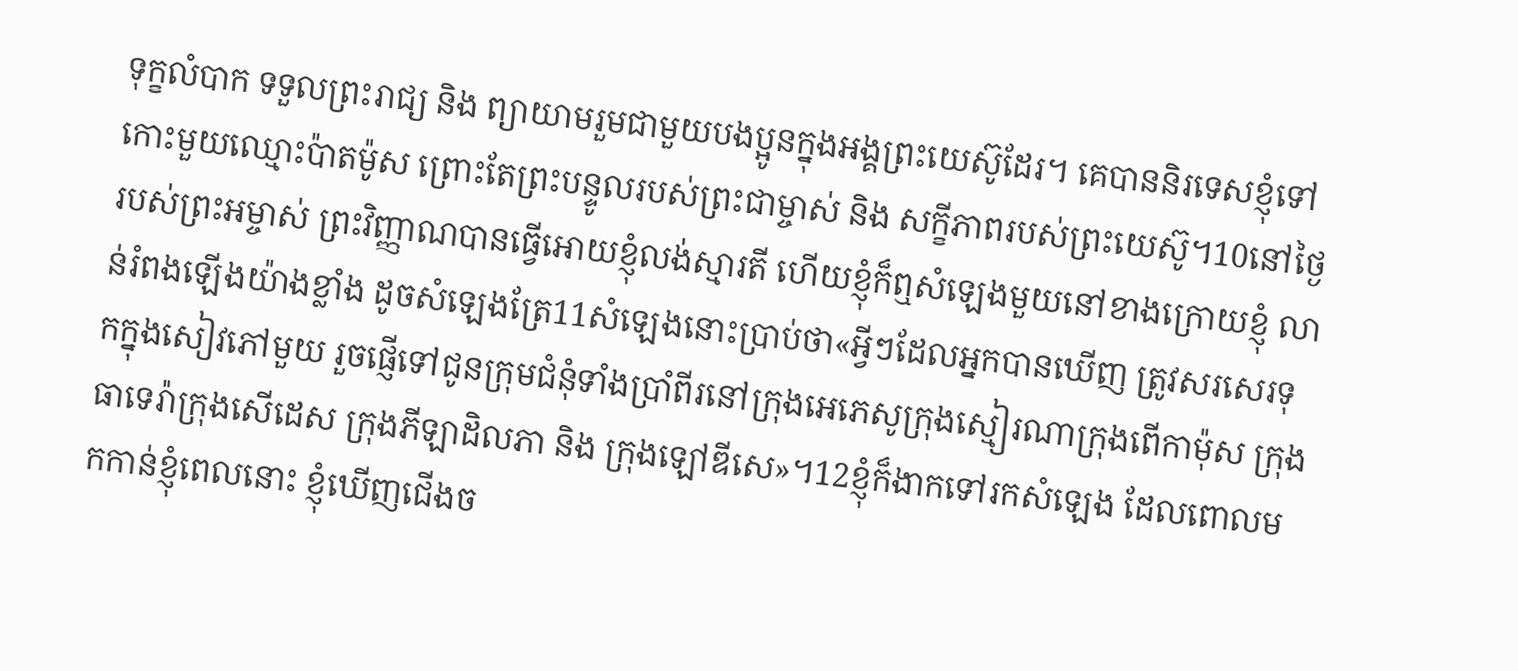ទុក្ខលំបាក ទទួលព្រះរាជ្យ និង ព្យាយាមរួមជាមួយបងប្អូនក្នុងអង្គព្រះយេស៊ូដែរ។ គេបាននិរទេសខ្ញុំទៅកោះមួយឈ្មោះប៉ាតម៉ូស ព្រោះតែព្រះបន្ទូលរបស់ព្រះជាម្ចាស់ និង សក្ខីភាពរបស់ព្រះយេស៊ូ។10នៅថ្ងៃរបស់ព្រះអម្ចាស់ ព្រះវិញ្ញាណបានធ្វើអោយខ្ញុំលង់ស្មារតី ហើយខ្ញុំក៏ឮសំឡេងមួយនៅខាងក្រោយខ្ញុំ លាន់រំពងឡើងយ៉ាងខ្លាំង ដូចសំឡេងត្រែ11សំឡេងនោះប្រាប់ថា«អ្វីៗដែលអ្នកបានឃើញ ត្រូវសរសេរទុកក្នុងសៀវភៅមួយ រួចផ្ញើទៅជូនក្រុមជំនុំទាំងប្រាំពីរនៅក្រុងអេភេសូក្រុងស្មៀរណាក្រុងពើកាម៉ុស ក្រុងធាទេរ៉ាក្រុងសើដេស ក្រុងភីឡាដិលភា និង ក្រុងឡៅឌីសេ»។12ខ្ញុំក៏ងាកទៅរកសំឡេង ដែលពោលមកកាន់ខ្ញុំពេលនោះ ខ្ញុំឃើញជើងច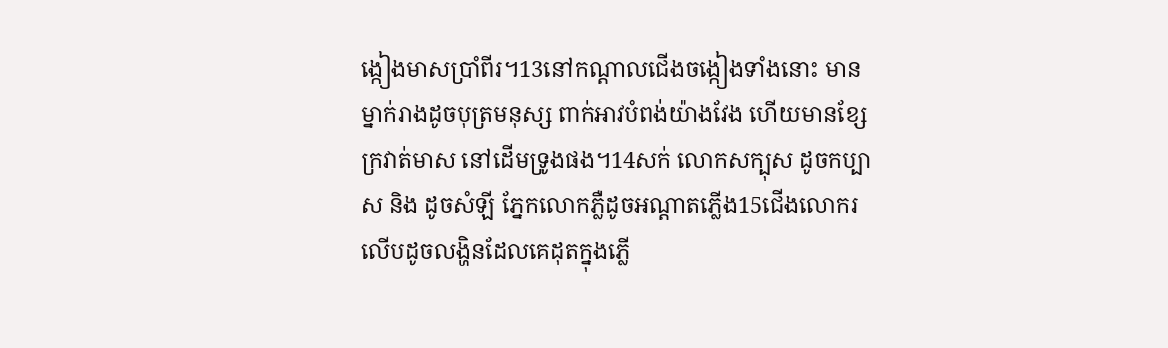ង្កៀងមាសប្រាំពីរ។13នៅកណ្ដាលជើងចង្កៀងទាំងនោះ មានម្នាក់រាងដូចបុត្រមនុស្ស ពាក់អាវបំពង់យ៉ាងវែង ហើយមានខ្សែក្រវាត់មាស នៅដើមទ្រូងផង។14សក់ លោកសក្បុស ដូចកប្បាស និង ដូចសំឡី ភ្នែកលោកភ្លឺដូចអណ្ដាតភ្លើង15ជើងលោករលើបដូចលង្ហិនដែលគេដុតក្នុងភ្លើ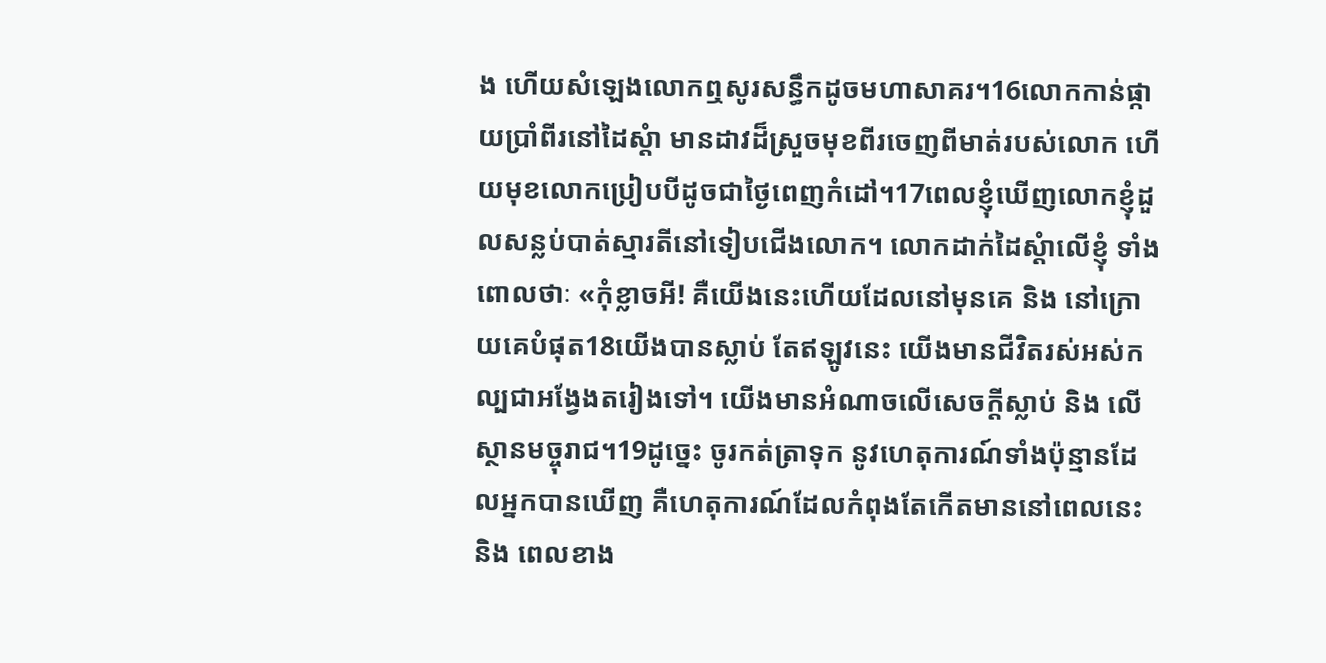ង ហើយសំឡេងលោកឮសូរសន្ធឹកដូចមហាសាគរ។16លោកកាន់ផ្កាយប្រាំពីរនៅដៃស្ដំា មានដាវដ៏ស្រួចមុខពីរចេញពីមាត់របស់លោក ហើយមុខលោកប្រៀបបីដូចជាថ្ងៃពេញកំដៅ។17ពេលខ្ញុំឃើញលោកខ្ញុំដួលសន្លប់បាត់ស្មារតីនៅទៀបជើងលោក។ លោកដាក់ដៃស្ដំាលើខ្ញុំ ទាំងពោលថាៈ «កុំខ្លាចអី! គឺយើងនេះហើយដែលនៅមុនគេ និង នៅក្រោយគេបំផុត18យើងបានស្លាប់ តែឥឡូវនេះ យើងមានជីវិតរស់អស់កល្បជាអង្វែងតរៀងទៅ។ យើងមានអំណាចលើសេចក្ដីស្លាប់ និង លើស្ថានមច្ចុរាជ។19ដូច្នេះ ចូរកត់ត្រាទុក នូវហេតុការណ៍ទាំងប៉ុន្មានដែលអ្នកបានឃើញ គឺហេតុការណ៍ដែលកំពុងតែកើតមាននៅពេលនេះ និង ពេលខាង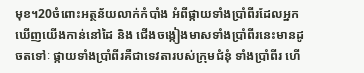មុខ។20ចំពោះអត្ថន័យលាក់កំបាំង អំពីផ្កាយទាំងប្រាំពីរដែលអ្នកឃើញយើងកាន់នៅដៃ និង ជើងចង្កៀងមាសទាំងប្រាំពីរនេះមានដូចតទៅៈ ផ្កាយទាំងប្រាំពីរគឺជាទេវតារបស់ក្រុមជំនុំ ទាំងប្រាំពីរ ហើ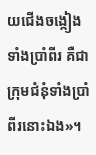យជើងចង្កៀងទាំងប្រាំពីរ គឺជាក្រុមជំនុំទាំងប្រាំពីរនោះឯង»។